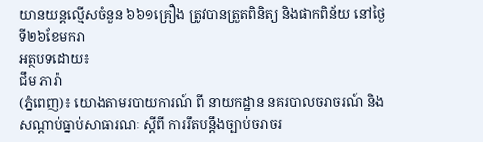យានយន្តល្មើសចំនួន ៦៦១គ្រឿង ត្រូវបានត្រួតពិនិត្យ និងផាកពិន័យ នៅថ្ងៃទី២៦ខែមករា
អត្ថបទដោយ៖
ជឹម ភារ៉ា
(ភ្នំពេញ)៖ យោងតាមរបាយការណ៍ ពី នាយកដ្ឋាន នគរបាលចរាចរណ៍ និង សណ្តាប់ធ្នាប់សាធារណៈ ស្តីពី ការរឹតបន្ដឹងច្បាប់ចរាចរ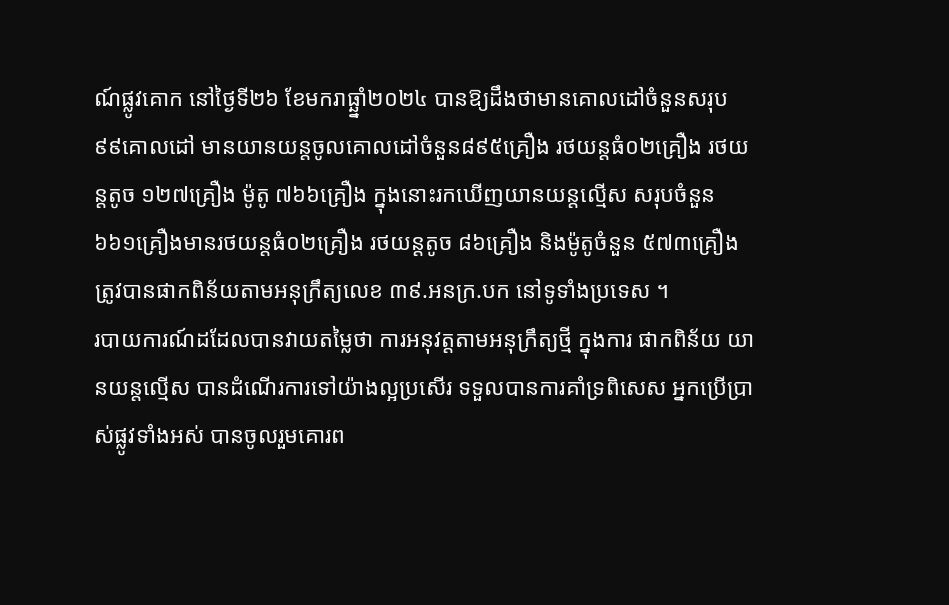ណ៍ផ្លូវគោក នៅថ្ងៃទី២៦ ខែមករាធ្ឆ្នាំ២០២៤ បានឱ្យដឹងថាមានគោលដៅចំនួនសរុប ៩៩គោលដៅ មានយានយន្តចូលគោលដៅចំនួន៨៩៥គ្រឿង រថយន្តធំ០២គ្រឿង រថយន្តតូច ១២៧គ្រឿង ម៉ូតូ ៧៦៦គ្រឿង ក្នុងនោះរកឃើញយានយន្តល្មើស សរុបចំនួន ៦៦១គ្រឿងមានរថយន្តធំ០២គ្រឿង រថយន្តតូច ៨៦គ្រឿង និងម៉ូតូចំនួន ៥៧៣គ្រឿង ត្រូវបានផាកពិន័យតាមអនុក្រឹត្យលេខ ៣៩.អនក្រ.បក នៅទូទាំងប្រទេស ។
របាយការណ៍ដដែលបានវាយតម្លៃថា ការអនុវត្តតាមអនុក្រឹត្យថ្មី ក្នុងការ ផាកពិន័យ យានយន្តល្មើស បានដំណើរការទៅយ៉ាងល្អប្រសើរ ទទួលបានការគាំទ្រពិសេស អ្នកប្រើប្រាស់ផ្លូវទាំងអស់ បានចូលរួមគោរព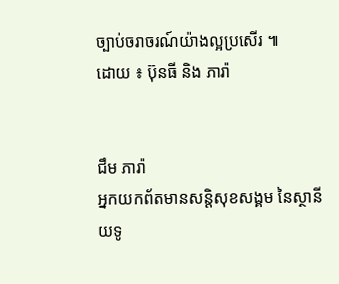ច្បាប់ចរាចរណ៍យ៉ាងល្អប្រសើរ ៕
ដោយ ៖ ប៊ុនធី និង ភារ៉ា


ជឹម ភារ៉ា
អ្នកយកព័តមានសន្តិសុខសង្គម នៃស្ថានីយទូ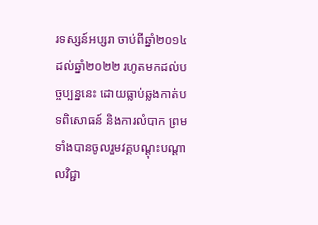រទស្សន៍អប្សរា ចាប់ពីឆ្នាំ២០១៤ ដល់ឆ្នាំ២០២២ រហូតមកដល់បច្ចប្បន្ននេះ ដោយធ្លាប់ឆ្លងកាត់បទពិសោធន៍ និងការលំបាក ព្រមទាំងបានចូលរួមវគ្គបណ្ដុះបណ្ដាលវិជ្ជា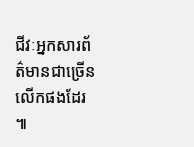ជីវៈអ្នកសារព័ត៌មានជាច្រើនលើកផងដែរ ៕